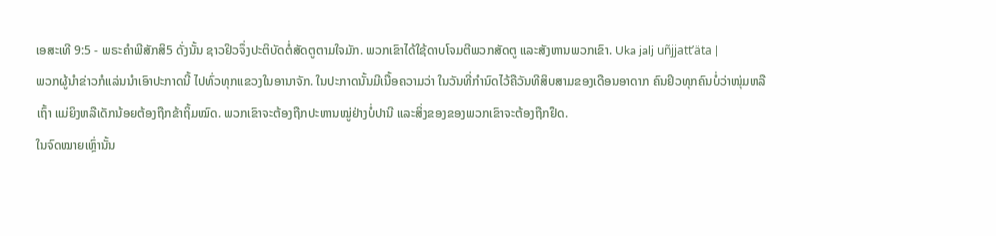ເອສະເທີ 9:5 - ພຣະຄຳພີສັກສິ5 ດັ່ງນັ້ນ ຊາວຢິວຈຶ່ງປະຕິບັດຕໍ່ສັດຕູຕາມໃຈມັກ. ພວກເຂົາໄດ້ໃຊ້ດາບໂຈມຕີພວກສັດຕູ ແລະສັງຫານພວກເຂົາ. Uka jalj uñjjattʼäta |
ພວກຜູ້ນຳຂ່າວກໍແລ່ນນຳເອົາປະກາດນີ້ ໄປທົ່ວທຸກແຂວງໃນອານາຈັກ. ໃນປະກາດນັ້ນມີເນື້ອຄວາມວ່າ ໃນວັນທີ່ກຳນົດໄວ້ຄືວັນທີສິບສາມຂອງເດືອນອາດາກ ຄົນຢິວທຸກຄົນບໍ່ວ່າໜຸ່ມຫລືເຖົ້າ ແມ່ຍິງຫລືເດັກນ້ອຍຕ້ອງຖືກຂ້າຖິ້ມໝົດ. ພວກເຂົາຈະຕ້ອງຖືກປະຫານໝູ່ຢ່າງບໍ່ປານີ ແລະສິ່ງຂອງຂອງພວກເຂົາຈະຕ້ອງຖືກຢຶດ.
ໃນຈົດໝາຍເຫຼົ່ານັ້ນ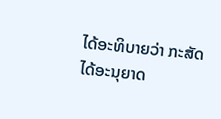ໄດ້ອະທິບາຍວ່າ ກະສັດໄດ້ອະນຸຍາດ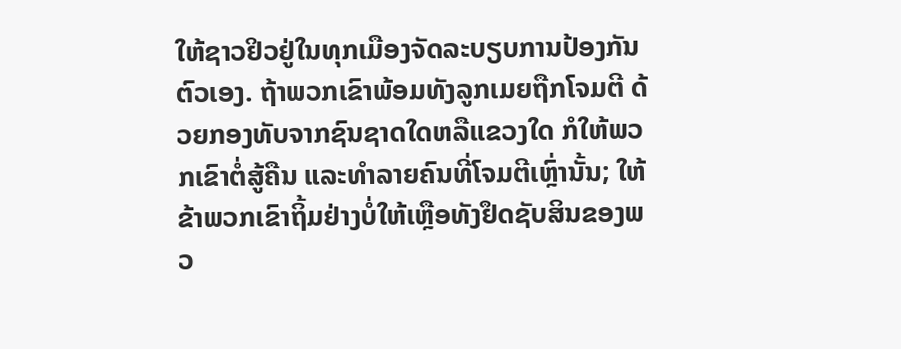ໃຫ້ຊາວຢິວຢູ່ໃນທຸກເມືອງຈັດລະບຽບການປ້ອງກັນຕົວເອງ. ຖ້າພວກເຂົາພ້ອມທັງລູກເມຍຖືກໂຈມຕີ ດ້ວຍກອງທັບຈາກຊົນຊາດໃດຫລືແຂວງໃດ ກໍໃຫ້ພວກເຂົາຕໍ່ສູ້ຄືນ ແລະທຳລາຍຄົນທີ່ໂຈມຕີເຫຼົ່ານັ້ນ; ໃຫ້ຂ້າພວກເຂົາຖິ້ມຢ່າງບໍ່ໃຫ້ເຫຼືອທັງຢຶດຊັບສິນຂອງພວ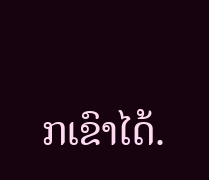ກເຂົາໄດ້.